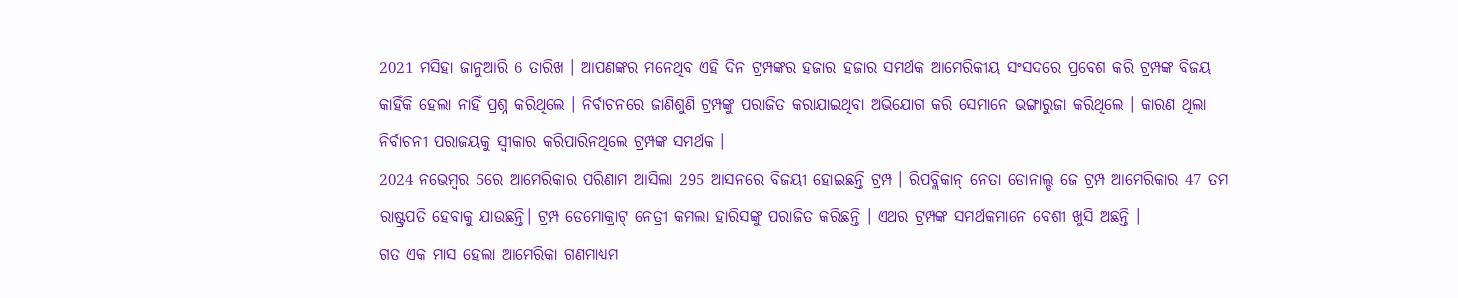2021 ମସିହା ଜାନୁଆରି 6 ତାରିଖ । ଆପଣଙ୍କର ମନେଥିବ ଏହି ଦିନ ଟ୍ରମ୍ପଙ୍କର ହଜାର ହଜାର ସମର୍ଥକ ଆମେରିକୀୟ ସଂସଦରେ ପ୍ରବେଶ କରି ଟ୍ରମ୍ପଙ୍କ ବିଜୟ କାହିଁକି ହେଲା ନାହିଁ ପ୍ରଶ୍ନ କରିଥିଲେ । ନିର୍ବାଚନରେ ଜାଣିଶୁଣି ଟ୍ରମ୍ପଙ୍କୁ ପରାଜିତ କରାଯାଇଥିବା ଅଭିଯୋଗ କରି ସେମାନେ ଭଙ୍ଗାରୁଜା କରିଥିଲେ । କାରଣ ଥିଲା ନିର୍ବାଚନୀ ପରାଜୟକୁ ସ୍ବୀକାର କରିପାରିନଥିଲେ ଟ୍ରମ୍ପଙ୍କ ସମର୍ଥକ ।
2024 ନଭେମ୍ବର 5ରେ ଆମେରିକାର ପରିଣାମ ଆସିଲା 295 ଆସନରେ ବିଜୟୀ ହୋଇଛନ୍ତି ଟ୍ରମ୍ପ । ରିପବ୍ଲିକାନ୍ ନେତା ଡୋନାଲ୍ଡ ଜେ ଟ୍ରମ୍ପ ଆମେରିକାର 47 ତମ ରାଷ୍ଟ୍ରପତି ହେବାକୁ ଯାଉଛନ୍ତି। ଟ୍ରମ୍ପ ଡେମୋକ୍ରାଟ୍ ନେତ୍ରୀ କମଲା ହାରିସଙ୍କୁ ପରାଜିତ କରିଛନ୍ତି । ଏଥର ଟ୍ରମ୍ପଙ୍କ ସମର୍ଥକମାନେ ବେଶୀ ଖୁସି ଅଛନ୍ତି ।
ଗତ ଏକ ମାସ ହେଲା ଆମେରିକା ଗଣମାଧ୍ୟମ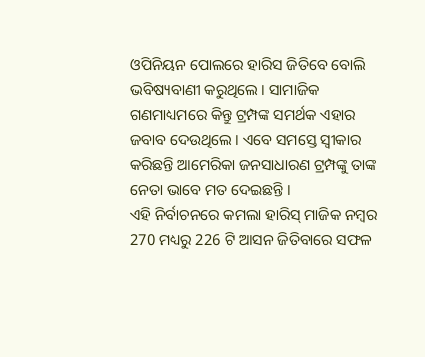ଓପିନିୟନ ପୋଲରେ ହାରିସ ଜିତିବେ ବୋଲି ଭବିଷ୍ୟବାଣୀ କରୁଥିଲେ । ସାମାଜିକ ଗଣମାଧ୍ୟମରେ କିନ୍ତୁ ଟ୍ରମ୍ପଙ୍କ ସମର୍ଥକ ଏହାର ଜବାବ ଦେଉଥିଲେ । ଏବେ ସମସ୍ତେ ସ୍ବୀକାର କରିଛନ୍ତି ଆମେରିକା ଜନସାଧାରଣ ଟ୍ରମ୍ପଙ୍କୁ ତାଙ୍କ ନେତା ଭାବେ ମତ ଦେଇଛନ୍ତି ।
ଏହି ନିର୍ବାଚନରେ କମଲା ହାରିସ୍ ମାଜିକ ନମ୍ବର 270 ମଧ୍ୟରୁ 226 ଟି ଆସନ ଜିତିବାରେ ସଫଳ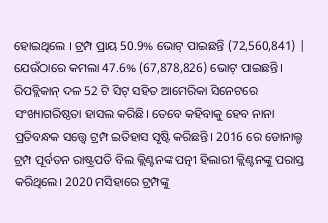ହୋଇଥିଲେ । ଟ୍ରମ୍ପ ପ୍ରାୟ 50.9% ଭୋଟ୍ ପାଇଛନ୍ତି (72,560,841) | ଯେଉଁଠାରେ କମଲା 47.6% (67,878,826) ଭୋଟ୍ ପାଇଛନ୍ତି।
ରିପବ୍ଲିକାନ୍ ଦଳ 52 ଟି ସିଟ୍ ସହିତ ଆମେରିକା ସିନେଟରେ ସଂଖ୍ୟାଗରିଷ୍ଠତା ହାସଲ କରିଛି। ତେବେ କହିବାକୁ ହେବ ନାନା ପ୍ରତିବନ୍ଧକ ସତ୍ତ୍ବେ ଟ୍ରମ୍ପ ଇତିହାସ ସୃଷ୍ଟି କରିଛନ୍ତି। 2016 ରେ ଡୋନାଲ୍ଡ ଟ୍ରମ୍ପ ପୂର୍ବତନ ରାଷ୍ଟ୍ରପତି ବିଲ କ୍ଲିଣ୍ଟନଙ୍କ ପତ୍ନୀ ହିଲାରୀ କ୍ଲିଣ୍ଟନଙ୍କୁ ପରାସ୍ତ କରିଥିଲେ। 2020 ମସିହାରେ ଟ୍ରମ୍ପଙ୍କୁ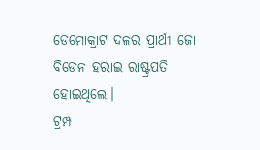ଡେମୋକ୍ରାଟ ଦଳର ପ୍ରାର୍ଥୀ ଜୋ ବିଡେନ ହରାଇ ରାଷ୍ଟ୍ରପତି ହୋଇଥିଲେ।
ଟ୍ରମ୍ପ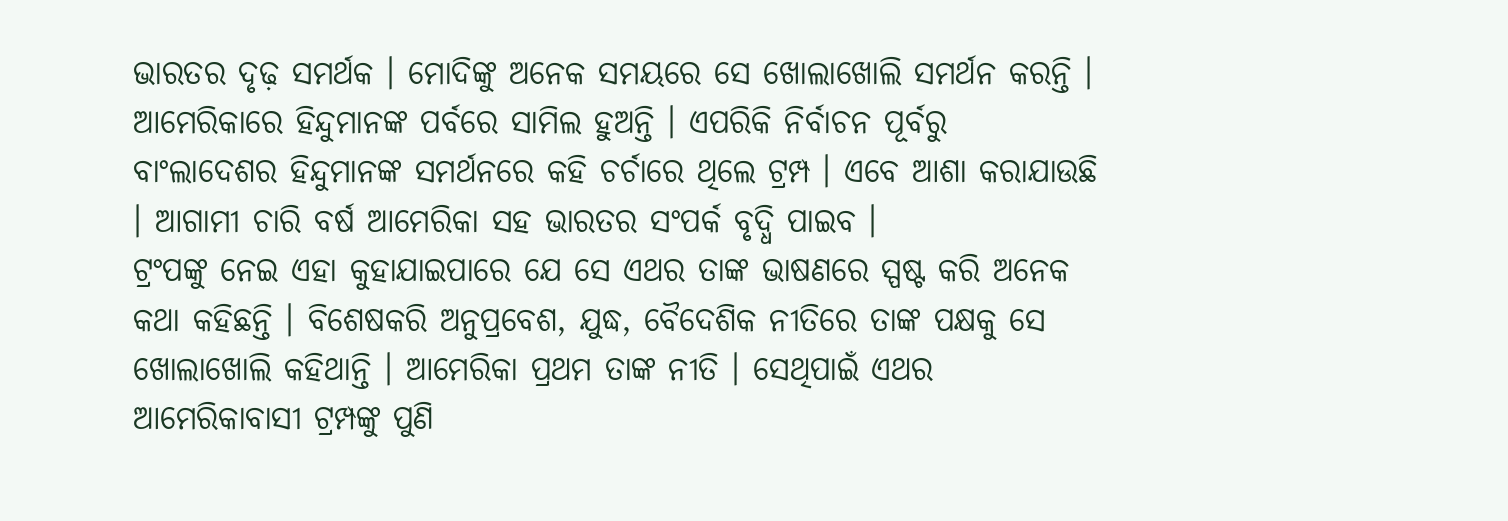ଭାରତର ଦୃଢ଼ ସମର୍ଥକ । ମୋଦିଙ୍କୁ ଅନେକ ସମୟରେ ସେ ଖୋଲାଖୋଲି ସମର୍ଥନ କରନ୍ତି । ଆମେରିକାରେ ହିନ୍ଦୁମାନଙ୍କ ପର୍ବରେ ସାମିଲ ହୁଅନ୍ତି । ଏପରିକି ନିର୍ବାଚନ ପୂର୍ବରୁ ବାଂଲାଦେଶର ହିନ୍ଦୁମାନଙ୍କ ସମର୍ଥନରେ କହି ଚର୍ଚାରେ ଥିଲେ ଟ୍ରମ୍ପ । ଏବେ ଆଶା କରାଯାଉଛି । ଆଗାମୀ ଚାରି ବର୍ଷ ଆମେରିକା ସହ ଭାରତର ସଂପର୍କ ବୃଦ୍ଧି ପାଇବ ।
ଟ୍ରଂପଙ୍କୁ ନେଇ ଏହା କୁହାଯାଇପାରେ ଯେ ସେ ଏଥର ତାଙ୍କ ଭାଷଣରେ ସ୍ପଷ୍ଟ କରି ଅନେକ କଥା କହିଛନ୍ତି । ବିଶେଷକରି ଅନୁପ୍ରବେଶ, ଯୁଦ୍ଧ, ବୈଦେଶିକ ନୀତିରେ ତାଙ୍କ ପକ୍ଷକୁ ସେ ଖୋଲାଖୋଲି କହିଥାନ୍ତି । ଆମେରିକା ପ୍ରଥମ ତାଙ୍କ ନୀତି । ସେଥିପାଇଁ ଏଥର ଆମେରିକାବାସୀ ଟ୍ରମ୍ପଙ୍କୁ ପୁଣି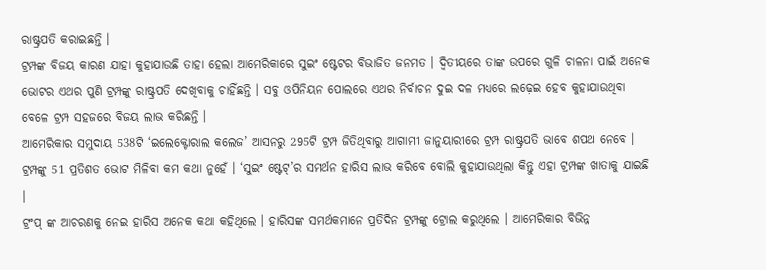ରାଷ୍ଟ୍ରପତି କରାଇଛନ୍ତି ।
ଟ୍ରମ୍ପଙ୍କ ବିଜୟ କାରଣ ଯାହା କୁହାଯାଉଛି ତାହା ହେଲା ଆମେରିକାରେ ସୁଇଂ ଷ୍ଟେଟର ବିଭାଜିତ ଜନମତ । ଦ୍ବିତୀୟରେ ତାଙ୍କ ଉପରେ ଗୁଳି ଚାଳନା ପାଇଁ ଅନେକ ଭୋଟର ଏଥର ପୁଣି ଟ୍ରମ୍ପଙ୍କୁ ରାଷ୍ଟ୍ରପତି ଦେଖିବାକୁ ଚାହିଁଛନ୍ତି । ସବୁ ଓପିନିୟନ ପୋଲରେ ଏଥର ନିର୍ବାଚନ ଦୁଇ ଦଳ ମଧ୍ୟରେ ଲଢ଼େଇ ହେବ କୁହାଯାଉଥିବା ବେଳେ ଟ୍ରମ୍ପ ସହଜରେ ବିଜୟ ଲାଭ କରିଛନ୍ତି ।
ଆମେରିକାର ସମୁଦାୟ 538ଟି ‘ଇଲେକ୍ଟୋରାଲ କଲେଜ’ ଆସନରୁ 295ଟି ଟ୍ରମ୍ପ ଜିତିଥିବାରୁ ଆଗାମୀ ଜାନୁୟାରୀରେ ଟ୍ରମ୍ପ ରାଷ୍ଟ୍ରପତି ଭାବେ ଶପଥ ନେବେ । ଟ୍ରମ୍ପଙ୍କୁ 51 ପ୍ରତିଶତ ଭୋଟ ମିଳିବା କମ କଥା ନୁହେଁ । ‘ସୁଇଂ ଷ୍ଟେଟ୍’ର ସମର୍ଥନ ହାରିସ ଲାଭ କରିବେ ବୋଲି କୁହାଯାଉଥିଲା କିନ୍ତୁ ଏହା ଟ୍ରମ୍ପଙ୍କ ଖାତାକୁ ଯାଇଛି ।
ଟ୍ରଂପ୍ ଙ୍କ ଆଚରଣକୁ ନେଇ ହାରିସ ଅନେକ କଥା କହିଥିଲେ । ହାରିସଙ୍କ ସମର୍ଥକମାନେ ପ୍ରତିଦିନ ଟ୍ରମ୍ପଙ୍କୁ ଟ୍ରୋଲ କରୁଥିଲେ । ଆମେରିକାର ବିଭିନ୍ନ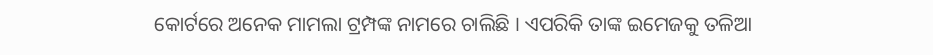କୋର୍ଟରେ ଅନେକ ମାମଲା ଟ୍ରମ୍ପଙ୍କ ନାମରେ ଚାଲିଛି । ଏପରିକି ତାଙ୍କ ଇମେଜକୁ ତଳିଆ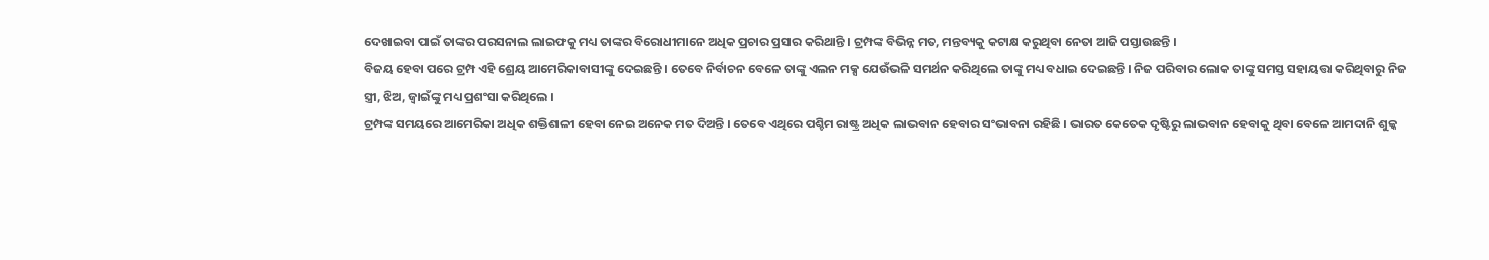ଦେଖାଇବା ପାଇଁ ତାଙ୍କର ପରସନାଲ ଲାଇଫକୁ ମଧ୍ୟ ତାଙ୍କର ବିରୋଧୀମାନେ ଅଧିକ ପ୍ରଚାର ପ୍ରସାର କରିଥାନ୍ତି । ଟ୍ରମ୍ପଙ୍କ ବିଭିନ୍ନ ମତ, ମନ୍ତବ୍ୟକୁ କଟାକ୍ଷ କରୁଥିବା ନେତା ଆଜି ପସ୍ତାଉଛନ୍ତି ।
ବିଜୟ ହେବା ପରେ ଟ୍ରମ୍ପ ଏହି ଶ୍ରେୟ ଆମେରିକାବାସୀଙ୍କୁ ଦେଇଛନ୍ତି । ତେବେ ନିର୍ବାଚନ ବେଳେ ତାଙ୍କୁ ଏଲନ ମକ୍ସ ଯେଉଁଭଳି ସମର୍ଥନ କରିଥିଲେ ତାଙ୍କୁ ମଧ୍ୟ ବଧାଇ ଦେଇଛନ୍ତି । ନିଜ ପରିବାର ଲୋକ ତାଙ୍କୁ ସମସ୍ତ ସହାୟତ୍ତା କରିଥିବାରୁ ନିଜ ସ୍ତ୍ରୀ, ଝିଅ, ଜ୍ବାଇଁଙ୍କୁ ମଧ୍ୟ ପ୍ରଶଂସା କରିଥିଲେ ।
ଟ୍ରମ୍ପଙ୍କ ସମୟରେ ଆମେରିକା ଅଧିକ ଶକ୍ତିଶାଳୀ ହେବା ନେଇ ଅନେକ ମତ ଦିଅନ୍ତି । ତେବେ ଏଥିରେ ପଶ୍ଚିମ ରାଷ୍ଟ୍ର ଅଧିକ ଲାଭବାନ ହେବାର ସଂଭାବନା ରହିଛି । ଭାରତ କେତେକ ଦୃଷ୍ଟିରୁ ଲାଭବାନ ହେବାକୁ ଥିବା ବେଳେ ଆମଦାନି ଶୁଳ୍କ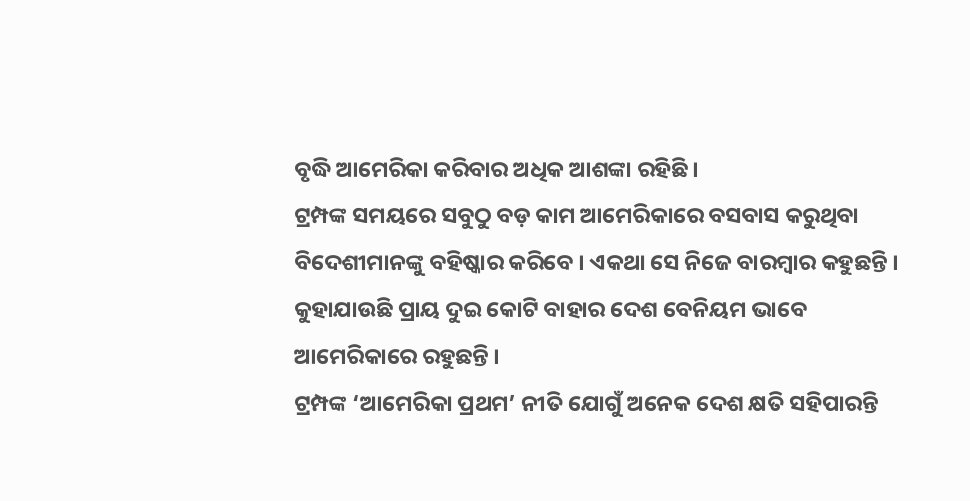ବୃଦ୍ଧି ଆମେରିକା କରିବାର ଅଧିକ ଆଶଙ୍କା ରହିଛି ।
ଟ୍ରମ୍ପଙ୍କ ସମୟରେ ସବୁଠୁ ବଡ଼ କାମ ଆମେରିକାରେ ବସବାସ କରୁଥିବା ବିଦେଶୀମାନଙ୍କୁ ବହିଷ୍କାର କରିବେ । ଏକଥା ସେ ନିଜେ ବାରମ୍ବାର କହୁଛନ୍ତି । କୁହାଯାଉଛି ପ୍ରାୟ ଦୁଇ କୋଟି ବାହାର ଦେଶ ବେନିୟମ ଭାବେ ଆମେରିକାରେ ରହୁଛନ୍ତି ।
ଟ୍ରମ୍ପଙ୍କ ‘ଆମେରିକା ପ୍ରଥମ’ ନୀତି ଯୋଗୁଁ ଅନେକ ଦେଶ କ୍ଷତି ସହିପାରନ୍ତି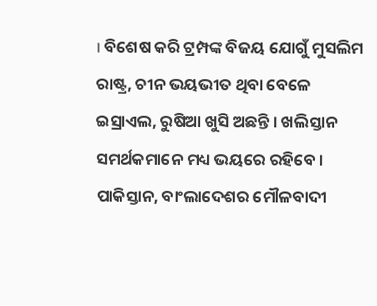। ବିଶେଷ କରି ଟ୍ରମ୍ପଙ୍କ ବିଜୟ ଯୋଗୁଁ ମୁସଲିମ ରାଷ୍ଟ୍ର, ଚୀନ ଭୟଭୀତ ଥିବା ବେଳେ ଇସ୍ରାଏଲ, ରୁଷିଆ ଖୁସି ଅଛନ୍ତି । ଖଲିସ୍ତାନ ସମର୍ଥକମାନେ ମଧ୍ୟ ଭୟରେ ରହିବେ । ପାକିସ୍ତାନ, ବାଂଲାଦେଶର ମୌଳବାଦୀ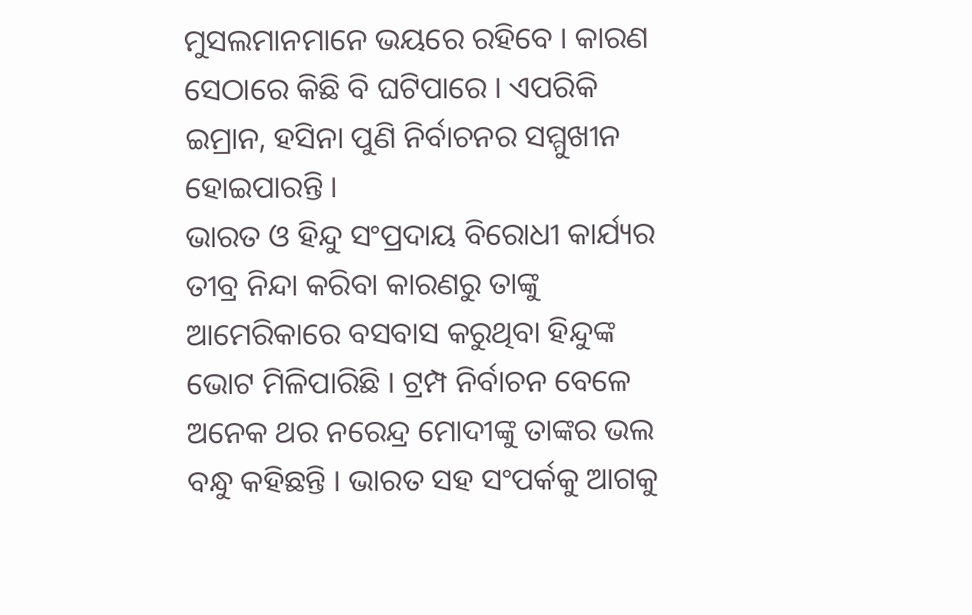ମୁସଲମାନମାନେ ଭୟରେ ରହିବେ । କାରଣ ସେଠାରେ କିଛି ବି ଘଟିପାରେ । ଏପରିକି ଇମ୍ରାନ, ହସିନା ପୁଣି ନିର୍ବାଚନର ସମ୍ମୁଖୀନ ହୋଇପାରନ୍ତି ।
ଭାରତ ଓ ହିନ୍ଦୁ ସଂପ୍ରଦାୟ ବିରୋଧୀ କାର୍ଯ୍ୟର ତୀବ୍ର ନିନ୍ଦା କରିବା କାରଣରୁ ତାଙ୍କୁ ଆମେରିକାରେ ବସବାସ କରୁଥିବା ହିନ୍ଦୁଙ୍କ ଭୋଟ ମିଳିପାରିଛି । ଟ୍ରମ୍ପ ନିର୍ବାଚନ ବେଳେ ଅନେକ ଥର ନରେନ୍ଦ୍ର ମୋଦୀଙ୍କୁ ତାଙ୍କର ଭଲ ବନ୍ଧୁ କହିଛନ୍ତି । ଭାରତ ସହ ସଂପର୍କକୁ ଆଗକୁ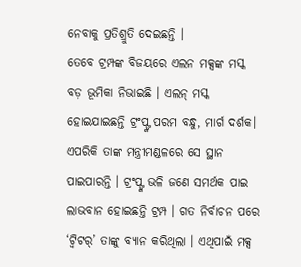ନେବାକୁ ପ୍ରତିଶ୍ରୁତି ଦେଇଛନ୍ତି ।
ତେବେ ଟ୍ରମ୍ପଙ୍କ ବିଜୟରେ ଏଲନ ମକ୍ସଙ୍କ ମସ୍କ ବଡ଼ ଭୂମିକା ନିଭାଇଛି । ଏଲନ୍ ମସ୍କ ହୋଇଯାଇଛନ୍ତି ଟ୍ରଂପ୍ଙ୍କ ପରମ ବନ୍ଧୁ, ମାର୍ଗ ଦର୍ଶକ। ଏପରିକି ତାଙ୍କ ମନ୍ତ୍ରୀମଣ୍ଡଳରେ ସେ ସ୍ଥାନ ପାଇପାରନ୍ତି । ଟ୍ରଂପ୍ଙ୍କ ଭଳି ଜଣେ ସମର୍ଥକ ପାଇ ଲାଭବାନ ହୋଇଛନ୍ତି ଟ୍ରମ୍ପ । ଗତ ନିର୍ବାଚନ ପରେ ‘ଟ୍ବିଟର୍’ ତାଙ୍କୁ ବ୍ୟାନ କରିଥିଲା । ଏଥିପାଇଁ ମକ୍ସ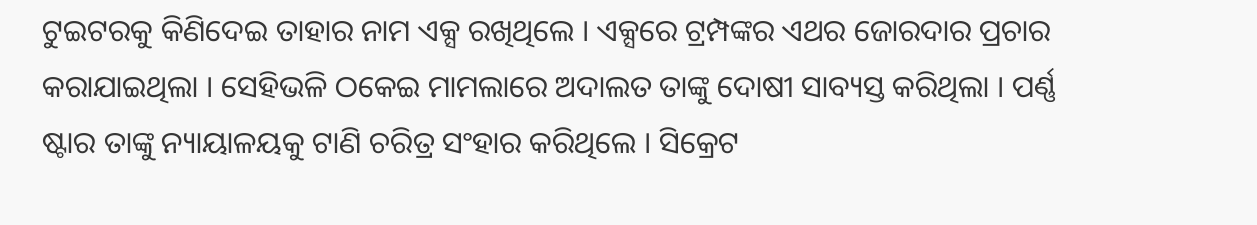ଟୁଇଟରକୁ କିଣିଦେଇ ତାହାର ନାମ ଏକ୍ସ ରଖିଥିଲେ । ଏକ୍ସରେ ଟ୍ରମ୍ପଙ୍କର ଏଥର ଜୋରଦାର ପ୍ରଚାର କରାଯାଇଥିଲା । ସେହିଭଳି ଠକେଇ ମାମଲାରେ ଅଦାଲତ ତାଙ୍କୁ ଦୋଷୀ ସାବ୍ୟସ୍ତ କରିଥିଲା । ପର୍ଣ୍ଣ ଷ୍ଟାର ତାଙ୍କୁ ନ୍ୟାୟାଳୟକୁ ଟାଣି ଚରିତ୍ର ସଂହାର କରିଥିଲେ । ସିକ୍ରେଟ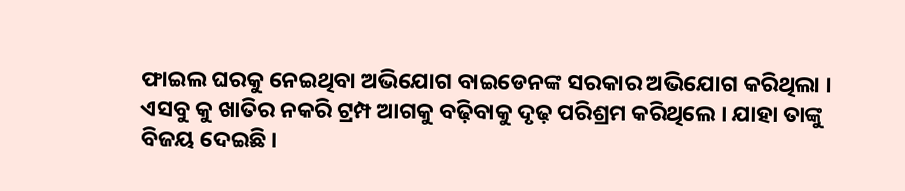ଫାଇଲ ଘରକୁ ନେଇଥିବା ଅଭିଯୋଗ ବାଇଡେନଙ୍କ ସରକାର ଅଭିଯୋଗ କରିଥିଲା । ଏସବୁ କୁ ଖାତିର ନକରି ଟ୍ରମ୍ପ ଆଗକୁ ବଢ଼ିବାକୁ ଦୃଢ଼ ପରିଶ୍ରମ କରିଥିଲେ । ଯାହା ତାଙ୍କୁ ବିଜୟ ଦେଇଛି ।